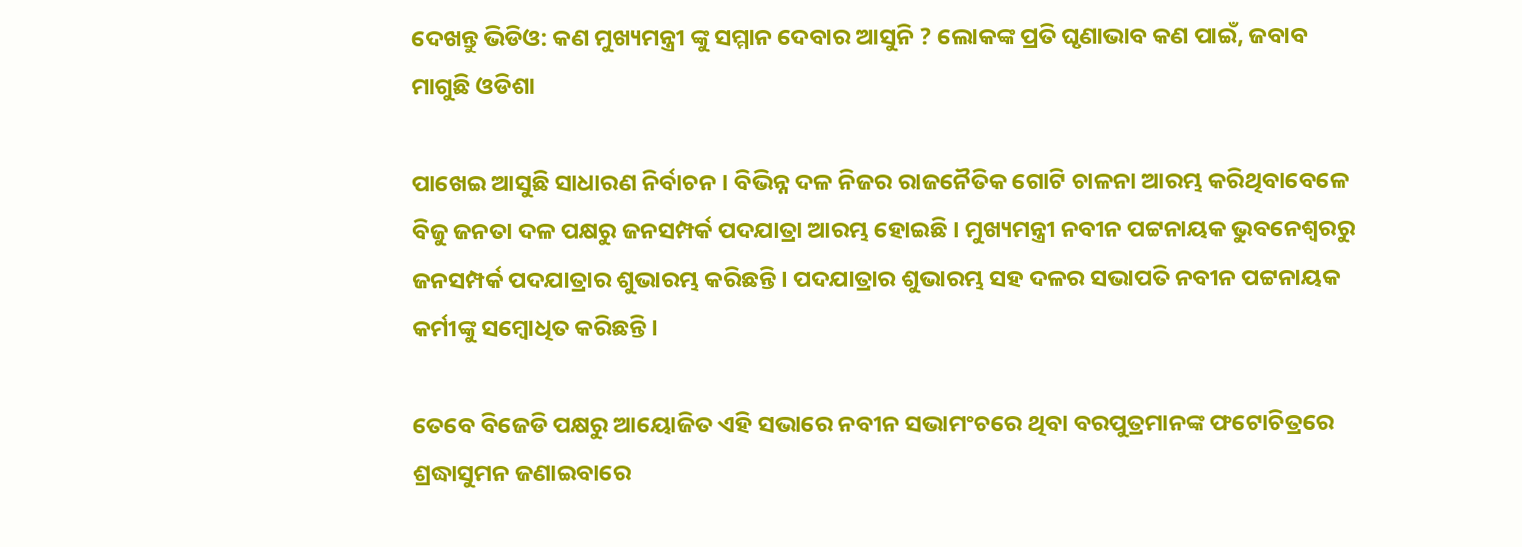ଦେଖନ୍ତୁ ଭିଡିଓ: କଣ ମୁଖ୍ୟମନ୍ତ୍ରୀ ଙ୍କୁ ସମ୍ମାନ ଦେବାର ଆସୁନି ? ଲୋକଙ୍କ ପ୍ରତି ଘୃଣାଭାବ କଣ ପାଇଁ, ଜବାବ ମାଗୁଛି ଓଡିଶା

ପାଖେଇ ଆସୁଛି ସାଧାରଣ ନିର୍ବାଚନ । ବିଭିନ୍ନ ଦଳ ନିଜର ରାଜନୈତିକ ଗୋଟି ଚାଳନା ଆରମ୍ଭ କରିଥିବାବେଳେ ବିଜୁ ଜନତା ଦଳ ପକ୍ଷରୁ ଜନସମ୍ପର୍କ ପଦଯାତ୍ରା ଆରମ୍ଭ ହୋଇଛି । ମୁଖ୍ୟମନ୍ତ୍ରୀ ନବୀନ ପଟ୍ଟନାୟକ ଭୁବନେଶ୍ୱରରୁ ଜନସମ୍ପର୍କ ପଦଯାତ୍ରାର ଶୁଭାରମ୍ଭ କରିଛନ୍ତି । ପଦଯାତ୍ରାର ଶୁଭାରମ୍ଭ ସହ ଦଳର ସଭାପତି ନବୀନ ପଟ୍ଟନାୟକ କର୍ମୀଙ୍କୁ ସମ୍ବୋଧିତ କରିଛନ୍ତି ।

ତେବେ ବିଜେଡି ପକ୍ଷରୁ ଆୟୋଜିତ ଏହି ସଭାରେ ନବୀନ ସଭାମଂଚରେ ଥିବା ବରପୁତ୍ରମାନଙ୍କ ଫଟୋଚିତ୍ରରେ ଶ୍ରଦ୍ଧାସୁମନ ଜଣାଇବାରେ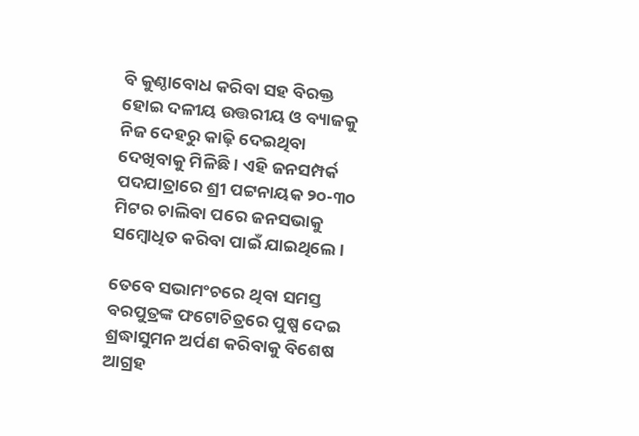ବି କୁଣ୍ଠାବୋଧ କରିବା ସହ ବିରକ୍ତ ହୋଇ ଦଳୀୟ ଉତ୍ତରୀୟ ଓ ବ୍ୟାଜକୁ ନିଜ ଦେହରୁ କାଢ଼ି ଦେଇଥିବା ଦେଖିବାକୁ ମିଳିଛି । ଏହି ଜନସମ୍ପର୍କ ପଦଯାତ୍ରାରେ ଶ୍ରୀ ପଟ୍ଟନାୟକ ୨୦-୩୦ ମିଟର ଚାଲିବା ପରେ ଜନସଭାକୁ ସମ୍ବୋଧିତ କରିବା ପାଇଁ ଯାଇଥିଲେ ।

ତେବେ ସଭାମଂଚରେ ଥିବା ସମସ୍ତ ବରପୁତ୍ରଙ୍କ ଫଟୋଚିତ୍ରରେ ପୁଷ୍ପ ଦେଇ ଶ୍ରଦ୍ଧାସୁମନ ଅର୍ପଣ କରିବାକୁ ବିଶେଷ ଆଗ୍ରହ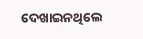ଦେଖାଇନଥିଲେ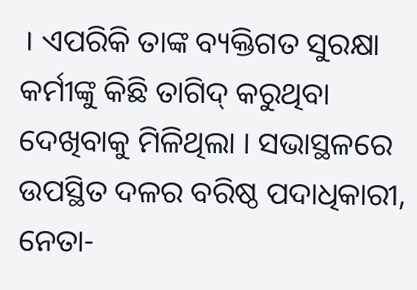। ଏପରିକି ତାଙ୍କ ବ୍ୟକ୍ତିଗତ ସୁରକ୍ଷା କର୍ମୀଙ୍କୁ କିଛି ତାଗିଦ୍ କରୁଥିବା ଦେଖିବାକୁ ମିଳିଥିଲା । ସଭାସ୍ଥଳରେ ଉପସ୍ଥିତ ଦଳର ବରିଷ୍ଠ ପଦାଧିକାରୀ, ନେତା-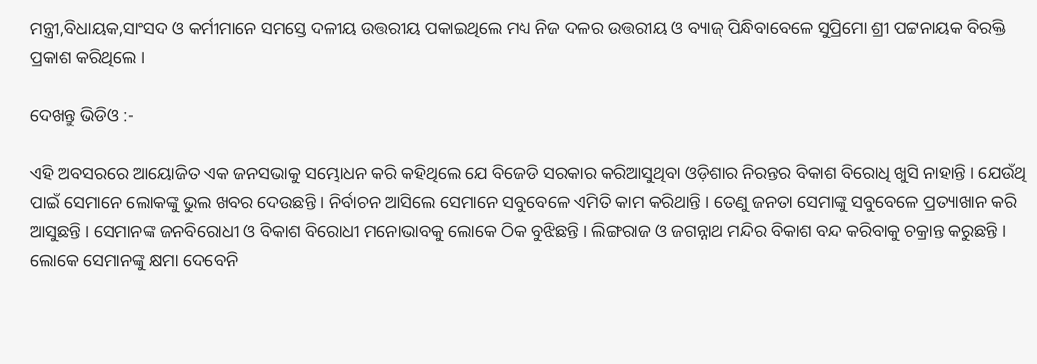ମନ୍ତ୍ରୀ,ବିଧାୟକ,ସାଂସଦ ଓ କର୍ମୀମାନେ ସମସ୍ତେ ଦଳୀୟ ଉତ୍ତରୀୟ ପକାଇଥିଲେ ମଧ୍ୟ ନିଜ ଦଳର ଉତ୍ତରୀୟ ଓ ବ୍ୟାଜ୍ ପିନ୍ଧିବାବେଳେ ସୁପ୍ରିମୋ ଶ୍ରୀ ପଟ୍ଟନାୟକ ବିରକ୍ତି ପ୍ରକାଶ କରିଥିଲେ ।

ଦେଖନ୍ତୁ ଭିଡିଓ :-

ଏହି ଅବସରରେ ଆୟୋଜିତ ଏକ ଜନସଭାକୁ ସମ୍ଭୋଧନ କରି କହିଥିଲେ ଯେ ବିଜେଡି ସରକାର କରିଆସୁଥିବା ଓଡ଼ିଶାର ନିରନ୍ତର ବିକାଶ ବିରୋଧି ଖୁସି ନାହାନ୍ତି । ଯେଉଁଥି ପାଇଁ ସେମାନେ ଲୋକଙ୍କୁ ଭୁଲ ଖବର ଦେଉଛନ୍ତି । ନିର୍ବାଚନ ଆସିଲେ ସେମାନେ ସବୁବେଳେ ଏମିତି କାମ କରିଥାନ୍ତି । ତେଣୁ ଜନତା ସେମାଙ୍କୁ ସବୁବେଳେ ପ୍ରତ୍ୟାଖାନ କରି ଆସୁଛନ୍ତି । ସେମାନଙ୍କ ଜନବିରୋଧୀ ଓ ବିକାଶ ବିରୋଧୀ ମନୋଭାବକୁ ଲୋକେ ଠିକ ବୁଝିଛନ୍ତି । ଲିଙ୍ଗରାଜ ଓ ଜଗନ୍ନାଥ ମନ୍ଦିର ବିକାଶ ବନ୍ଦ କରିବାକୁ ଚକ୍ରାନ୍ତ କରୁଛନ୍ତି । ଲୋକେ ସେମାନଙ୍କୁ କ୍ଷମା ଦେବେନି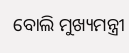ବୋଲି ମୁଖ୍ୟମନ୍ତ୍ରୀ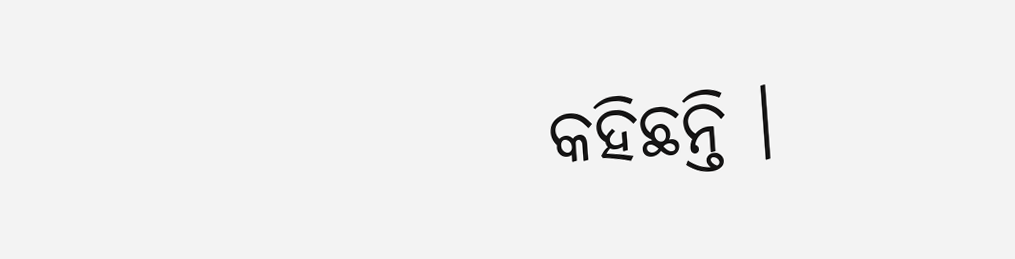କହିଛନ୍ତି ।